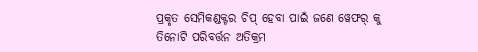ପ୍ରକୃତ ସେମିକଣ୍ଡକ୍ଟର ଚିପ୍ ହେବା ପାଇଁ ଜଣେ ୱେଫର୍ କୁ ତିନୋଟି ପରିବର୍ତ୍ତନ ଅତିକ୍ରମ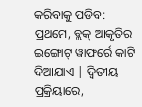କରିବାକୁ ପଡିବ: ପ୍ରଥମେ, ବ୍ଲକ୍ ଆକୃତିର ଇଙ୍ଗୋଟ୍ ୱାଫର୍ରେ କାଟି ଦିଆଯାଏ | ଦ୍ୱିତୀୟ ପ୍ରକ୍ରିୟାରେ,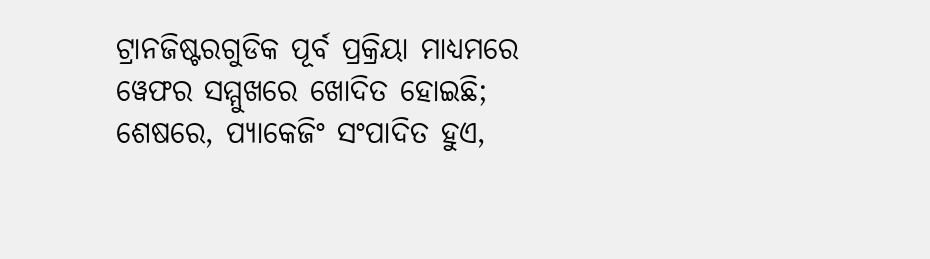ଟ୍ରାନଜିଷ୍ଟରଗୁଡିକ ପୂର୍ବ ପ୍ରକ୍ରିୟା ମାଧ୍ୟମରେ ୱେଫର ସମ୍ମୁଖରେ ଖୋଦିତ ହୋଇଛି; ଶେଷରେ, ପ୍ୟାକେଜିଂ ସଂପାଦିତ ହୁଏ,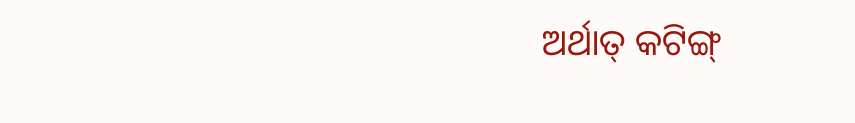ଅର୍ଥାତ୍ କଟିଙ୍ଗ୍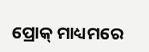ପ୍ରୋକ୍ ମାଧ୍ୟମରେ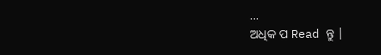...
ଅଧିକ ପ Read ନ୍ତୁ |